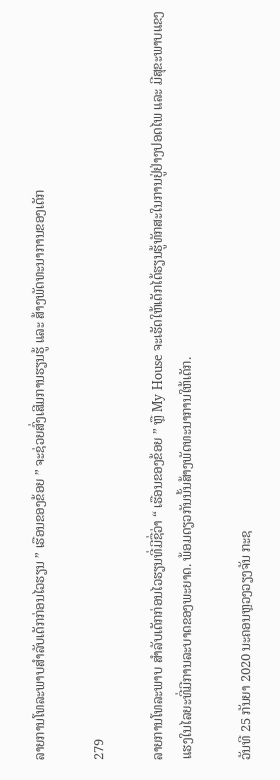ລາຍການໂທລະພາບສຳລັບເດັກກ່ອນໄວຮຽນ ” ເຮືອນຂອງຂ້ອຍ ” ຈະຊ່ວຍສົ່ງເສີມການຮຽນຮູ້ ແລະ ສ້າງພັດທະນາການຂອງເດັກ

279

ລາຍການໂທລະພາບ ສຳລັບເດັກກ່ອນໄວຮຽນທີ່ມີຊື່ວ່າ “ ເຮືອນຂອງຂ້ອຍ ” ຫຼື My House ຈະເຮັດໃຫ້ເດັກໄດ້ຮຽນຮູ້ທັກສະໃນການຢູ່ຢ່າງປອດໄພ ແລະ ມີສຸຂະພາບແຂງແຮງໃນໄລຍະທີ່ມີການລະບາດຂອງພະຍາດ. ພ້ອມດຽວກັນນັ້ນສ້າງພັດທະນາການໃຫ້ເດັກ.

ວັນທີ 25 ກັນຍາ 2020 ນະຄອນຫຼວງວຽງຈັນ ກະຊ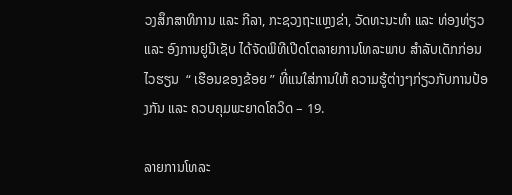ວງສຶກສາທິການ ແລະ ກີລາ, ກະຊວງຖະແຫຼງຂ່າ, ວັດທະນະທໍາ ແລະ ທ່ອງທ່ຽວ ແລະ ອົງການຢູນີເຊັບ ໄດ້ຈັດພິທີເປີດໂຕລາຍການໂທລະພາບ ສຳລັບເດັກກ່ອນໄວຮຽນ  “ ເຮືອນຂອງຂ້ອຍ ” ທີ່ແນໃສ່ການໃຫ້ ຄວາມຮູ້ຕ່າງໆກ່ຽວກັບການປ້ອງກັນ ແລະ ຄວບຄຸມພະຍາດໂຄວິດ – 19.

ລາຍການໂທລະ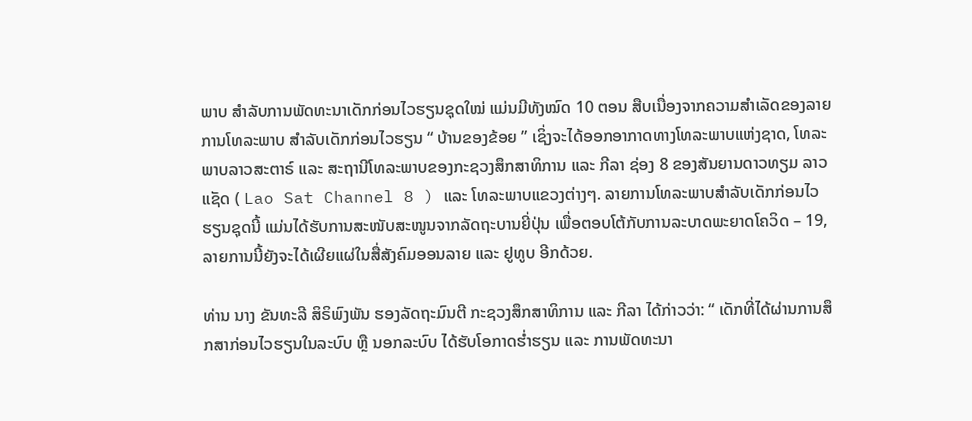ພາບ ສຳລັບການພັດທະນາເດັກກ່ອນໄວຮຽນຊຸດໃໝ່ ແມ່ນມີທັງໝົດ 10 ຕອນ ສືບເນື່ອງຈາກຄວາມສຳເລັດຂອງລາຍການໂທລະພາບ ສຳລັບເດັກກ່ອນໄວຮຽນ “ ບ້ານຂອງຂ້ອຍ ” ເຊິ່ງຈະໄດ້ອອກອາກາດທາງໂທລະພາບແຫ່ງຊາດ, ໂທລະພາບລາວສະຕາຣ໌ ແລະ ສະຖານີໂທລະພາບຂອງກະຊວງສຶກສາທິການ ແລະ ກີລາ ຊ່ອງ 8 ຂອງສັນຍານດາວທຽມ ລາວແຊັດ ( Lao Sat Channel 8 ) ແລະ ໂທລະພາບແຂວງຕ່າງໆ. ລາຍການໂທລະພາບສໍາລັບເດັກກ່ອນໄວຮຽນຊຸດນີ້ ແມ່ນໄດ້ຮັບການສະໜັບສະໜູນຈາກລັດຖະບານຍີ່ປຸ່ນ ເພື່ອຕອບໂຕ້ກັບການລະບາດພະຍາດໂຄວິດ – 19, ລາຍການນີ້ຍັງຈະໄດ້ເຜີຍແຜ່ໃນສື່ສັງຄົມອອນລາຍ ແລະ ຢູທູບ ອີກດ້ວຍ.

ທ່ານ ນາງ ຂັນທະລີ ສິຣິພົງພັນ ຮອງລັດຖະມົນຕີ ກະຊວງສຶກສາທິການ ແລະ ກີລາ ໄດ້ກ່າວວ່າ: “ ເດັກທີ່ໄດ້ຜ່ານການສຶກສາກ່ອນໄວຮຽນໃນລະບົບ ຫຼື ນອກລະບົບ ໄດ້ຮັບໂອກາດຮໍ່າຮຽນ ແລະ ການພັດທະນາ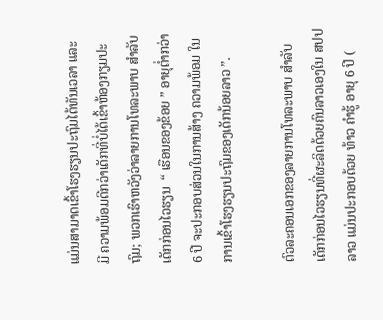ແມ່ນສາມາດເຂົ້າໂຮງຮຽນປະຖົມໄດ້ທັນເວລາ ແລະ ມີ ຄວາມພ້ອມດີກວ່າເດັກທີ່ບໍ່ໄດ້ເຂົ້າຫ້ອງກຽມປະຖົມ; ພວກເຮົາຫວັງວ່າລາຍການໂທລະພາບ ສຳລັບເດັກກ່ອນໄວຮຽນ  “ ເຮືອນຂອງຂ້ອຍ ” ອາຍຸຕໍ່າກວ່າ 6 ປີ ຈະປະກອບສ່ວນໃນການສ້າງ ຄວາມພ້ອມ ໃນການເຂົ້າໂຮງຮຽນປະຖົມຂອງເດັກນ້ອຍລາວ ”.

ຕົວລະຄອນເອກຂອງລາຍການໂທລະພາບ ສຳລັບເດັກກ່ອນໄວຮຽນທີ່ຜະລິດດ້ວຍຄົນລາວເອງໃນ ສປປ ລາວ ແມ່ນປະກອບດ້ວຍ ທ້າວ ຄໍາຮູ້ ອາຍຸ 6 ປີ (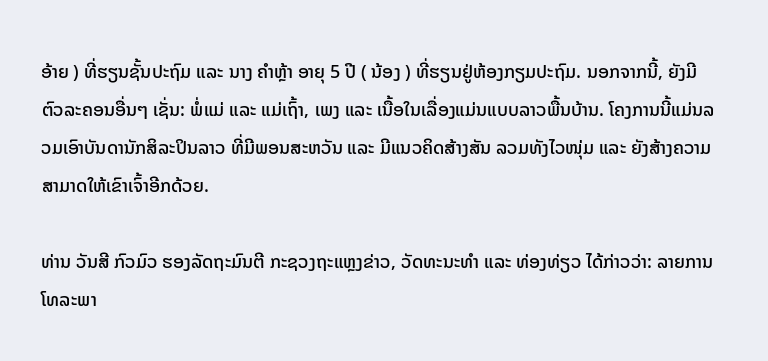ອ້າຍ ) ທີ່ຮຽນຊັ້ນປະຖົມ ແລະ ນາງ ຄໍາຫຼ້າ ອາຍຸ 5 ປີ ( ນ້ອງ ) ທີ່ຮຽນຢູ່ຫ້ອງກຽມປະຖົມ. ນອກຈາກນີ້, ຍັງມີຕົວລະຄອນອື່ນໆ ເຊັ່ນ: ພໍ່ແມ່ ແລະ ແມ່ເຖົ້າ, ເພງ ແລະ ເນື້ອໃນເລື່ອງແມ່ນແບບລາວພື້ນບ້ານ. ໂຄງການນີ້ແມ່ນລວມເອົາບັນດານັກສິລະປິນລາວ ທີ່ມີພອນສະຫວັນ ແລະ ມີແນວຄິດສ້າງສັນ ລວມທັງໄວໜຸ່ມ ແລະ ຍັງສ້າງຄວາມສາມາດໃຫ້ເຂົາເຈົ້າອີກດ້ວຍ.

ທ່ານ ວັນສີ ກົວມົວ ຮອງລັດຖະມົນຕີ ກະຊວງຖະແຫຼງຂ່າວ, ວັດທະນະທໍາ ແລະ ທ່ອງທ່ຽວ ໄດ້ກ່າວວ່າ: ລາຍການໂທລະພາ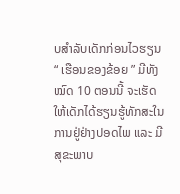ບສຳລັບເດັກກ່ອນໄວຮຽນ “ ເຮືອນຂອງຂ້ອຍ ” ມີທັງໝົດ 10 ຕອນນີ້ ຈະເຮັດໃຫ້ເດັກໄດ້ຮຽນຮູ້ທັກສະໃນການຢູ່ຢ່າງປອດໄພ ແລະ ມີສຸຂະພາບ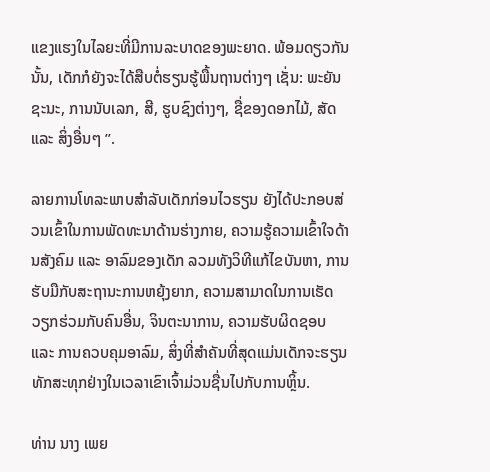ແຂງແຮງໃນໄລຍະທີ່ມີການລະບາດຂອງພະຍາດ. ພ້ອມດຽວກັນນັ້ນ, ເດັກກໍຍັງຈະໄດ້ສືບຕໍ່ຮຽນຮູ້ພື້ນຖານຕ່າງໆ ເຊັ່ນ: ພະຍັນຊະນະ, ການນັບເລກ, ສີ, ຮູບຊົງຕ່າງໆ, ຊື່ຂອງດອກໄມ້, ສັດ ແລະ ສິ່ງອື່ນໆ ”.

ລາຍການໂທລະພາບສຳລັບເດັກກ່ອນໄວຮຽນ ຍັງໄດ້ປະກອບສ່ວນເຂົ້າໃນການພັດທະນາດ້ານຮ່າງກາຍ, ຄວາມຮູ້ຄວາມເຂົ້າໃຈດ້ານສັງຄົມ ແລະ ອາລົມຂອງເດັກ ລວມທັງວິທີແກ້ໄຂບັນຫາ, ການຮັບມືກັບສະຖານະການຫຍຸ້ງຍາກ, ຄວາມສາມາດໃນການເຮັດວຽກຮ່ວມກັບຄົນອື່ນ, ຈິນຕະນາການ, ຄວາມຮັບຜິດຊອບ ແລະ ການຄວບຄຸມອາລົມ, ສິ່ງທີ່ສຳຄັນທີ່ສຸດແມ່ນເດັກຈະຮຽນທັກສະທຸກຢ່າງໃນເວລາເຂົາເຈົ້າມ່ວນຊື່ນໄປກັບການຫຼິ້ນ.

ທ່ານ ນາງ ເພຍ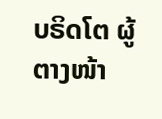ບຣິດໂຕ ຜູ້ຕາງໜ້າ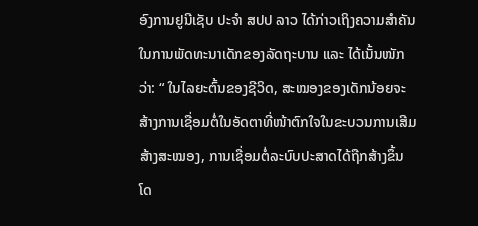ອົງການຢູນີເຊັບ ປະຈໍາ ສປປ ລາວ ໄດ້ກ່າວເຖິງຄວາມສຳຄັນໃນການພັດທະນາເດັກຂອງລັດຖະບານ ແລະ ໄດ້ເນັ້ນໜັກວ່າ: “ ໃນໄລຍະຕົ້ນຂອງຊີວິດ, ສະໝອງຂອງເດັກນ້ອຍຈະສ້າງການເຊື່ອມຕໍ່ໃນອັດຕາທີ່ໜ້າຕົກໃຈໃນຂະບວນການເສີມສ້າງສະໝອງ, ການເຊື່ອມຕໍ່ລະບົບປະສາດໄດ້ຖືກສ້າງຂຶ້ນ ໂດ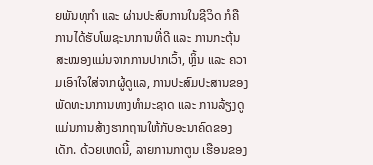ຍພັນທຸກຳ ແລະ ຜ່ານປະສົບການໃນຊີວິດ ກໍຄືການໄດ້ຮັບໂພຊະນາການທີ່ດີ ແລະ ການກະຕຸ້ນສະໝອງແມ່ນຈາກການປາກເວົ້າ, ຫຼິ້ນ ແລະ ຄວາມເອົາໃຈໃສ່ຈາກຜູ້ດູແລ, ການປະສົມປະສານຂອງພັດທະນາການທາງທຳມະຊາດ ແລະ ການລ້ຽງດູ ແມ່ນການສ້າງຮາກຖານໃຫ້ກັບອະນາຄົດຂອງເດັກ. ດ້ວຍເຫດນີ້, ລາຍການກາຕູນ ເຮືອນຂອງ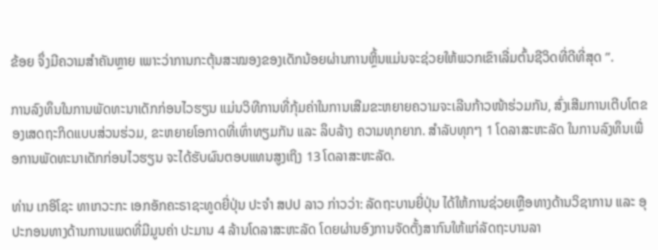ຂ້ອຍ ຈຶ່ງມີຄວາມສຳຄັນຫຼາຍ ເພາະວ່າການກະຕຸ້ນສະໝອງຂອງເດັກນ້ອຍຜ່ານການຫຼິ້ນແມ່ນຈະຊ່ວຍໃຫ້ພວກເຂົາເລີ່ມຕົ້ນຊີວິດທີ່ດີທີ່ສຸດ ”.

ການລົງທຶນໃນການພັດທະນາເດັກກ່ອນໄວຮຽນ ແມ່ນວິທີການທີ່ກຸ້ມຄ່າໃນການເສີມຂະຫຍາຍຄວາມຈະເລີນກ້າວໜ້າຮ່ວມກັນ, ສົ່ງເສີມການເຕີບໂຕຂອງເສດຖະກິດແບບສ່ວນຮ່ວມ, ຂະຫຍາຍໂອກາດທີ່ເທົ່າທຽມກັນ ແລະ ລຶບລ້າງ ຄວາມທຸກຍາກ. ສຳລັບທຸກໆ 1 ໂດລາສະຫະລັດ ໃນການລົງທຶນເພື່ອການພັດທະນາເດັກກ່ອນໄວຮຽນ ຈະໄດ້ຮັບຜົນຕອບແທນສູງເຖິງ 13 ໂດລາສະຫະລັດ.

ທ່ານ ເກອິໂຊະ ທາເກວະກະ ເອກອັກຄະຣາຊະທູດຍີ່ປຸ່ນ ປະຈຳ ສປປ ລາວ ກ່າວວ່າ: ລັດຖະບານຍີ່ປຸ່ນ ໄດ້ໃຫ້ການຊ່ວຍເຫຼືອທາງດ້ານວິຊາການ ແລະ ອຸປະກອນທາງດ້ານການແພດທີ່ມີມູນຄ່າ ປະມານ 4 ລ້ານໂດລາສະຫະລັດ ໂດຍຜ່ານອົງການຈັດຕັ້ງສາກົນໃຫ້ແກ່ລັດຖະບານລາ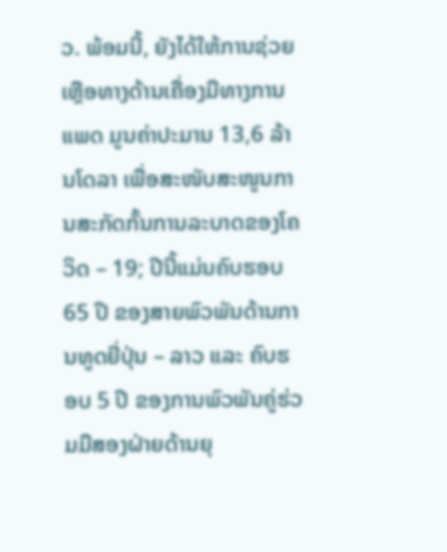ວ. ພ້ອມນີ້, ຍັງໄດ້ໃຫ້ການຊ່ວຍເຫຼືອທາງດ້ານເຄື່ອງມືທາງການແພດ ມູນຄ່າປະມານ 13,6 ລ້ານໂດລາ ເພື່ອສະໜັບສະໜູນການສະກັດກັ້ນການລະບາດຂອງໂຄວິດ – 19; ປີນີ້ແມ່ນຄົບຮອບ 65 ປີ ຂອງສາຍພົວພັນດ້ານການທູດຍີ່ປຸ່ນ – ລາວ ແລະ ຄົບຮອບ 5 ປີ ຂອງການພົວພັນຄູ່ຮ່ວມມືສອງຝ່າຍດ້ານຍຸ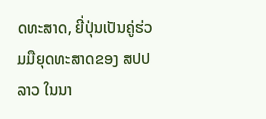ດທະສາດ, ຍີ່ປຸ່ນເປັນຄູ່ຮ່ວມມືຍຸດທະສາດຂອງ ສປປ ລາວ ໃນນາ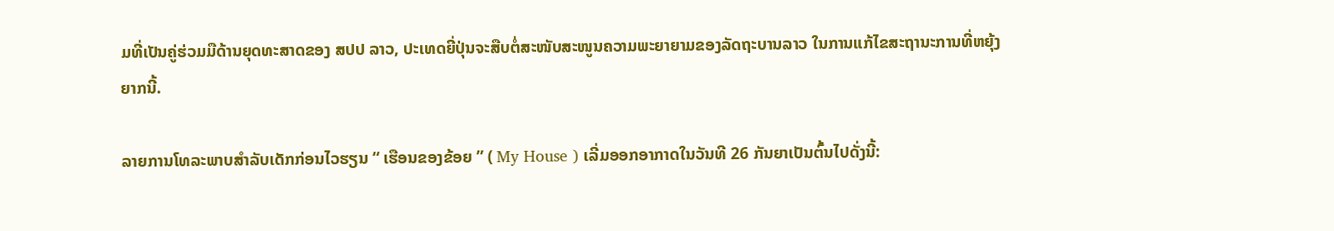ມທີ່ເປັນຄູ່ຮ່ວມມືດ້ານຍຸດທະສາດຂອງ ສປປ ລາວ, ປະເທດຍີ່ປຸ່ນຈະສືບຕໍ່ສະໜັບສະໜູນຄວາມພະຍາຍາມຂອງລັດຖະບານລາວ ໃນການແກ້ໄຂສະຖານະການທີ່ຫຍຸ້ງຍາກນີ້.

ລາຍການໂທລະພາບສຳລັບເດັກກ່ອນໄວຮຽນ “ ເຮືອນຂອງຂ້ອຍ ” ( My House ) ເລີ່ມອອກອາກາດໃນວັນທີ 26 ກັນຍາເປັນຕົ້ນໄປດັ່ງນີ້: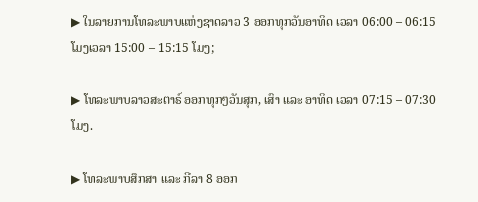▶ ໃນລາຍການໂທລະພາບແຫ່ງຊາດລາວ 3 ອອກທຸກວັນອາທິດ ເວລາ 06:00 – 06:15 ໂມງເວລາ 15:00 – 15:15 ໂມງ;

▶ ໂທລະພາບລາວສະຕາຣ໌ ອອກທຸກໆວັນສຸກ, ເສົາ ແລະ ອາທິດ ເວລາ 07:15 – 07:30 ໂມງ.

▶ ໂທລະພາບສຶກສາ ແລະ ກີລາ 8 ອອກ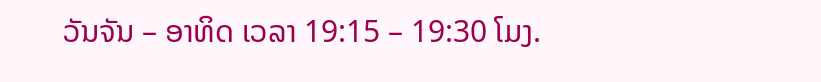ວັນຈັນ – ອາທິດ ເວລາ 19:15 – 19:30 ໂມງ.